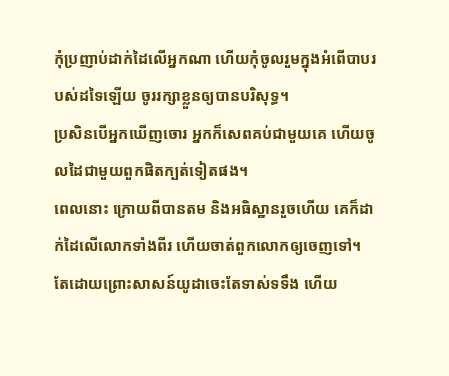កុំប្រញាប់ដាក់ដៃលើអ្នកណា ហើយកុំចូលរួមក្នុងអំពើបាបរបស់ដទៃឡើយ ចូររក្សាខ្លួនឲ្យបានបរិសុទ្ធ។
ប្រសិនបើអ្នកឃើញចោរ អ្នកក៏សេពគប់ជាមួយគេ ហើយចូលដៃជាមួយពួកផិតក្បត់ទៀតផង។
ពេលនោះ ក្រោយពីបានតម និងអធិស្ឋានរួចហើយ គេក៏ដាក់ដៃលើលោកទាំងពីរ ហើយចាត់ពួកលោកឲ្យចេញទៅ។
តែដោយព្រោះសាសន៍យូដាចេះតែទាស់ទទឹង ហើយ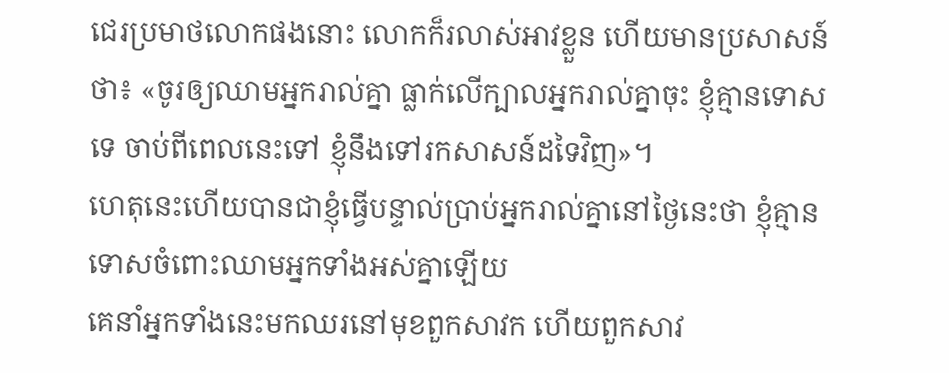ជេរប្រមាថលោកផងនោះ លោកក៏រលាស់អាវខ្លួន ហើយមានប្រសាសន៍ថា៖ «ចូរឲ្យឈាមអ្នករាល់គ្នា ធ្លាក់លើក្បាលអ្នករាល់គ្នាចុះ ខ្ញុំគ្មានទោសទេ ចាប់ពីពេលនេះទៅ ខ្ញុំនឹងទៅរកសាសន៍ដទៃវិញ»។
ហេតុនេះហើយបានជាខ្ញុំធ្វើបន្ទាល់ប្រាប់អ្នករាល់គ្នានៅថ្ងៃនេះថា ខ្ញុំគ្មានទោសចំពោះឈាមអ្នកទាំងអស់គ្នាឡើយ
គេនាំអ្នកទាំងនេះមកឈរនៅមុខពួកសាវក ហើយពួកសាវ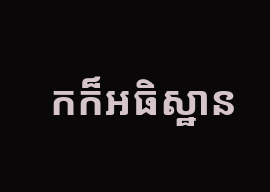កក៏អធិស្ឋាន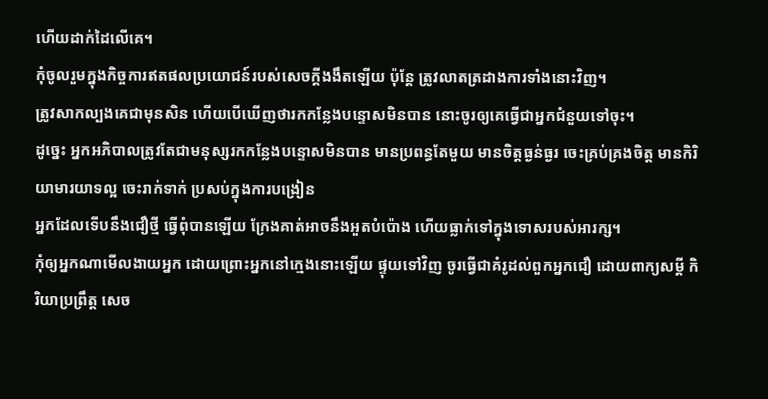ហើយដាក់ដៃលើគេ។
កុំចូលរួមក្នុងកិច្ចការឥតផលប្រយោជន៍របស់សេចក្តីងងឹតឡើយ ប៉ុន្តែ ត្រូវលាតត្រដាងការទាំងនោះវិញ។
ត្រូវសាកល្បងគេជាមុនសិន ហើយបើឃើញថារកកន្លែងបន្ទោសមិនបាន នោះចូរឲ្យគេធ្វើជាអ្នកជំនួយទៅចុះ។
ដូច្នេះ អ្នកអភិបាលត្រូវតែជាមនុស្សរកកន្លែងបន្ទោសមិនបាន មានប្រពន្ធតែមួយ មានចិត្តធ្ងន់ធ្ងរ ចេះគ្រប់គ្រងចិត្ត មានកិរិយាមារយាទល្អ ចេះរាក់ទាក់ ប្រសប់ក្នុងការបង្រៀន
អ្នកដែលទើបនឹងជឿថ្មី ធ្វើពុំបានឡើយ ក្រែងគាត់អាចនឹងអួតបំប៉ោង ហើយធ្លាក់ទៅក្នុងទោសរបស់អារក្ស។
កុំឲ្យអ្នកណាមើលងាយអ្នក ដោយព្រោះអ្នកនៅក្មេងនោះឡើយ ផ្ទុយទៅវិញ ចូរធ្វើជាគំរូដល់ពួកអ្នកជឿ ដោយពាក្យសម្ដី កិរិយាប្រព្រឹត្ត សេច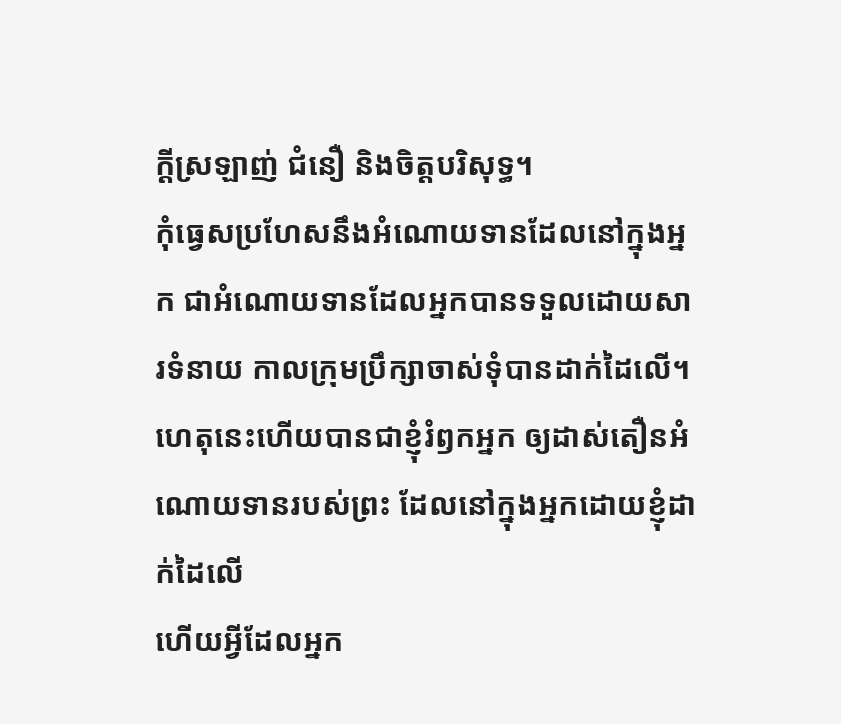ក្ដីស្រឡាញ់ ជំនឿ និងចិត្តបរិសុទ្ធ។
កុំធ្វេសប្រហែសនឹងអំណោយទានដែលនៅក្នុងអ្នក ជាអំណោយទានដែលអ្នកបានទទួលដោយសារទំនាយ កាលក្រុមប្រឹក្សាចាស់ទុំបានដាក់ដៃលើ។
ហេតុនេះហើយបានជាខ្ញុំរំឭកអ្នក ឲ្យដាស់តឿនអំណោយទានរបស់ព្រះ ដែលនៅក្នុងអ្នកដោយខ្ញុំដាក់ដៃលើ
ហើយអ្វីដែលអ្នក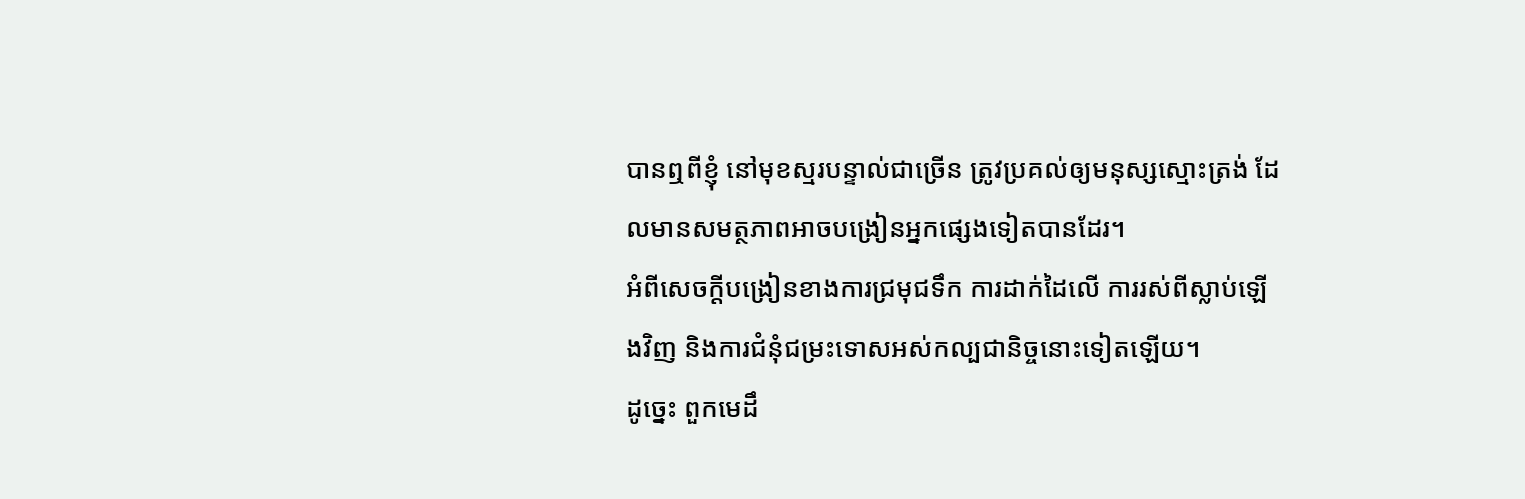បានឮពីខ្ញុំ នៅមុខស្មរបន្ទាល់ជាច្រើន ត្រូវប្រគល់ឲ្យមនុស្សស្មោះត្រង់ ដែលមានសមត្ថភាពអាចបង្រៀនអ្នកផ្សេងទៀតបានដែរ។
អំពីសេចក្តីបង្រៀនខាងការជ្រមុជទឹក ការដាក់ដៃលើ ការរស់ពីស្លាប់ឡើងវិញ និងការជំនុំជម្រះទោសអស់កល្បជានិច្ចនោះទៀតឡើយ។
ដូច្នេះ ពួកមេដឹ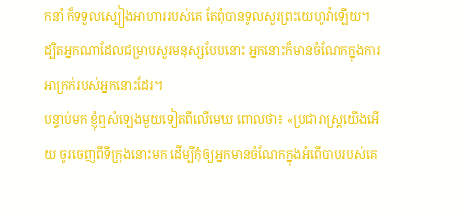កនាំ ក៏ទទួលស្បៀងអាហាររបស់គេ តែពុំបានទូលសួរព្រះយេហូវ៉ាឡើយ។
ដ្បិតអ្នកណាដែលជម្រាបសួរមនុស្សបែបនោះ អ្នកនោះក៏មានចំណែកក្នុងការអាក្រក់របស់អ្នកនោះដែរ។
បន្ទាប់មក ខ្ញុំឮសំឡេងមួយទៀតពីលើមេឃ ពោលថា៖ «ប្រជារាស្ត្រយើងអើយ ចូរចេញពីទីក្រុងនោះមក ដើម្បីកុំឲ្យអ្នកមានចំណែកក្នុងអំពើបាបរបស់គេ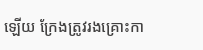ឡើយ ក្រែងត្រូវរងគ្រោះកា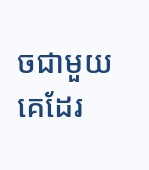ចជាមួយគេដែរ